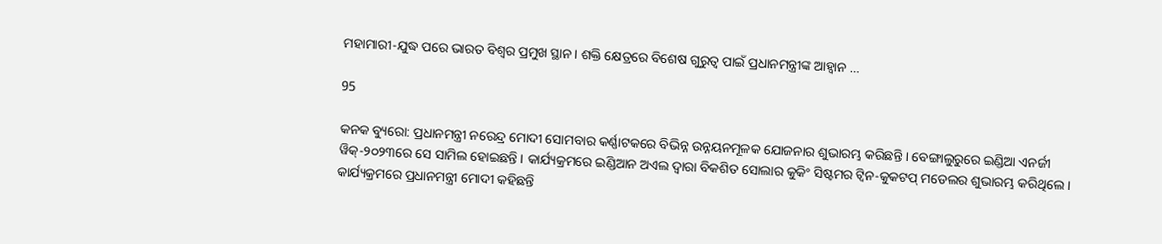ମହାମାରୀ-ଯୁଦ୍ଧ ପରେ ଭାରତ ବିଶ୍ୱର ପ୍ରମୁଖ ସ୍ଥାନ। ଶକ୍ତି କ୍ଷେତ୍ରରେ ବିଶେଷ ଗୁରୁତ୍ୱ ପାଇଁ ପ୍ରଧାନମନ୍ତ୍ରୀଙ୍କ ଆହ୍ୱାନ …

95

କନକ ବ୍ୟୁରୋ: ପ୍ରଧାନମନ୍ତ୍ରୀ ନରେନ୍ଦ୍ର ମୋଦୀ ସୋମବାର କର୍ଣ୍ଣାଟକରେ ବିଭିନ୍ନ ଉନ୍ନୟନମୂଳକ ଯୋଜନାର ଶୁଭାରମ୍ଭ କରିଛନ୍ତି । ବେଙ୍ଗାଲୁରୁରେ ଇଣ୍ଡିଆ ଏନର୍ଜୀ ୱିକ୍-୨୦୨୩ରେ ସେ ସାମିଲ ହୋଇଛନ୍ତି । କାର୍ଯ୍ୟକ୍ରମରେ ଇଣ୍ଡିଆନ ଅଏଲ ଦ୍ୱାରା ବିକଶିତ ସୋଲାର କୁକିଂ ସିଷ୍ଟମର ଟ୍ୱିନ-କୁକଟପ୍ ମଡେଲର ଶୁଭାରମ୍ଭ କରିଥିଲେ । କାର୍ଯ୍ୟକ୍ରମରେ ପ୍ରଧାନମନ୍ତ୍ରୀ ମୋଦୀ କହିଛନ୍ତି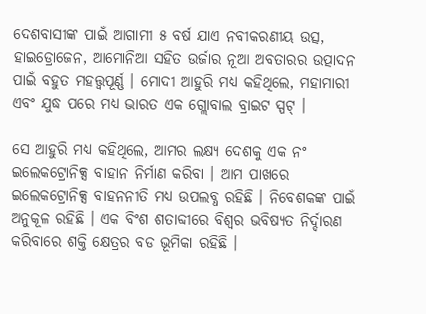ଦେଶବାସୀଙ୍କ ପାଇଁ ଆଗାମୀ ୫ ବର୍ଷ ଯାଏ ନବୀକରଣୀୟ ଉତ୍ସ, ହାଇଡ୍ରୋଜେନ, ଆମୋନିଆ ସହିତ ଉର୍ଜାର ନୂଆ ଅବତାରର ଉତ୍ପାଦନ ପାଇଁ ବହୁତ ମହତ୍ତ୍ୱପୂର୍ଣ୍ଣ । ମୋଦୀ ଆହୁରି ମଧ୍ୟ କହିଥିଲେ, ମହାମାରୀ ଏବଂ ଯୁଦ୍ଧ ପରେ ମଧ୍ୟ ଭାରତ ଏକ ଗ୍ଲୋବାଲ ବ୍ରାଇଟ ସ୍ପଟ୍ ।

ସେ ଆହୁରି ମଧ୍ୟ କହିଥିଲେ, ଆମର ଲକ୍ଷ୍ୟ ଦେଶକୁ ଏକ ନଂ ଇଲେକଟ୍ରୋନିକ୍ସ ବାହାନ ନିର୍ମାଣ କରିବା । ଆମ ପାଖରେ ଇଲେକଟ୍ରୋନିକ୍ସ ବାହନନୀତି ମଧ୍ୟ ଉପଲବ୍ଧ ରହିଛି । ନିବେଶକଙ୍କ ପାଇଁ ଅନୁକୂଳ ରହିଛି । ଏକ ବିଂଶ ଶତାବ୍ଦୀରେ ବିଶ୍ୱର ଭବିଷ୍ୟତ ନିର୍ଦ୍ଦାରଣ କରିବାରେ ଶକ୍ତି କ୍ଷେତ୍ରର ବଡ ଭୂମିକା ରହିଛି ।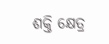ଶକ୍ତି କ୍ଷେତ୍ର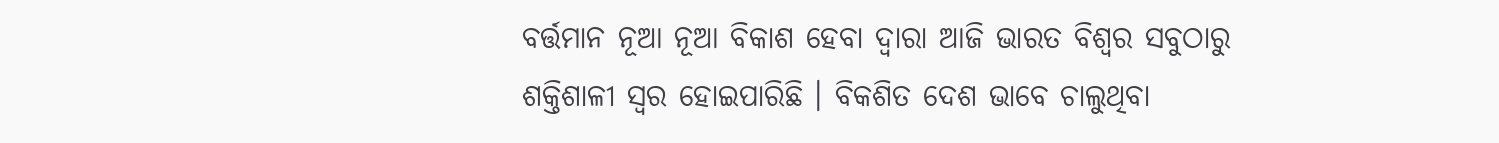ବର୍ତ୍ତମାନ ନୂଆ ନୂଆ ବିକାଶ ହେବା ଦ୍ୱାରା ଆଜି ଭାରତ ବିଶ୍ୱର ସବୁଠାରୁ ଶକ୍ତିଶାଳୀ ସ୍ୱର ହୋଇପାରିଛି । ବିକଶିତ ଦେଶ ଭାବେ ଚାଲୁଥିବା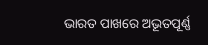ଭାରତ ପାଖରେ ଅଭୂତପୂର୍ଣ୍ଣ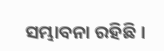ସମ୍ଭାବନା ରହିଛି ।